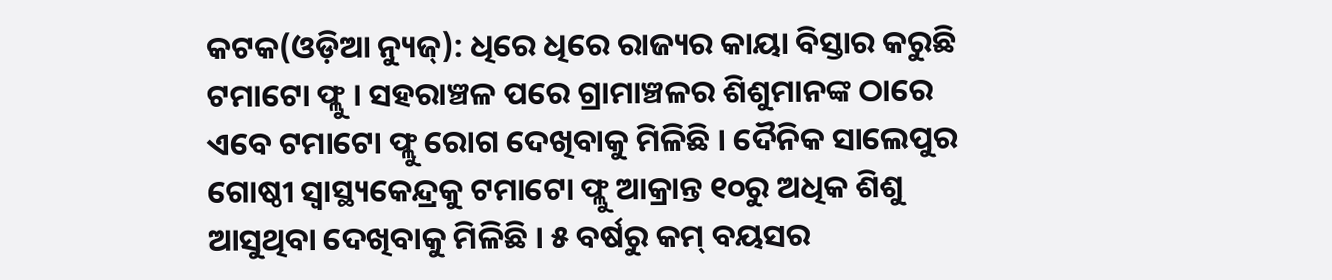କଟକ(ଓଡ଼ିଆ ନ୍ୟୁଜ୍): ଧିରେ ଧିରେ ରାଜ୍ୟର କାୟା ବିସ୍ତାର କରୁଛି ଟମାଟୋ ଫ୍ଲୁ । ସହରାଞ୍ଚଳ ପରେ ଗ୍ରାମାଞ୍ଚଳର ଶିଶୁମାନଙ୍କ ଠାରେ ଏବେ ଟମାଟୋ ଫ୍ଲୁ ରୋଗ ଦେଖିବାକୁ ମିଳିଛି । ଦୈନିକ ସାଲେପୁର ଗୋଷ୍ଠୀ ସ୍ୱାସ୍ଥ୍ୟକେନ୍ଦ୍ରକୁ ଟମାଟୋ ଫ୍ଲୁ ଆକ୍ରାନ୍ତ ୧୦ରୁ ଅଧିକ ଶିଶୁ ଆସୁଥିବା ଦେଖିବାକୁ ମିଳିଛି । ୫ ବର୍ଷରୁ କମ୍ ବୟସର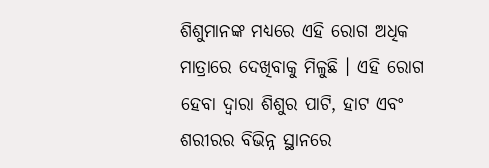ଶିଶୁମାନଙ୍କ ମଧ୍ୟରେ ଏହି ରୋଗ ଅଧିକ ମାତ୍ରାରେ ଦେଖିବାକୁ ମିଳୁଛି । ଏହି ରୋଗ ହେବା ଦ୍ୱାରା ଶିଶୁର ପାଟି, ହାଟ ଏବଂ ଶରୀରର ବିଭିନ୍ନ ସ୍ଥାନରେ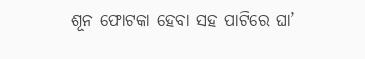ଶୂନ ଫୋଟକା ହେବା ସହ ପାଟିରେ ଘା’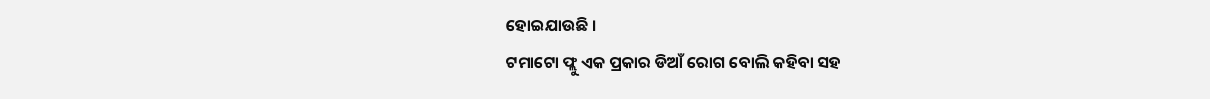ହୋଇଯାଉଛି ।
ଟମାଟୋ ଫ୍ଲୁ ଏକ ପ୍ରକାର ଡିଆଁ ରୋଗ ବୋଲି କହିବା ସହ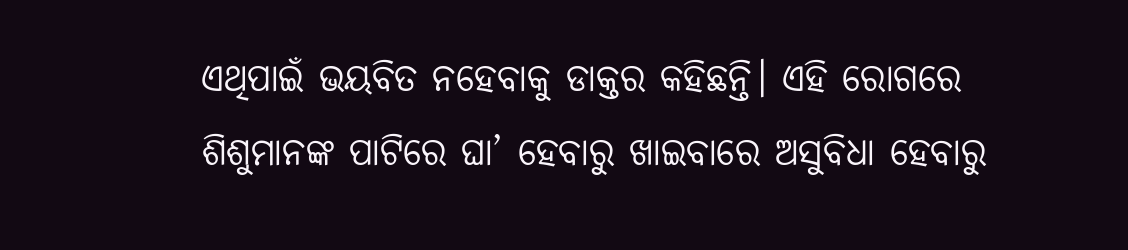ଏଥିପାଇଁ ଭୟବିତ ନହେବାକୁ ଡାକ୍ତର କହିଛନ୍ତି। ଏହି ରୋଗରେ ଶିଶୁମାନଙ୍କ ପାଟିରେ ଘା’ ହେବାରୁ ଖାଇବାରେ ଅସୁବିଧା ହେବାରୁ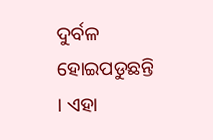ଦୁର୍ବଳ ହୋଇପଡୁଛନ୍ତି । ଏହା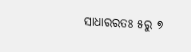ସାଧାରରତଃ ୫ରୁ ୭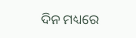ଦିନ ମଧ୍ୟରେ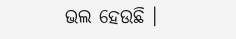ଭଲ ହେଉଛି ।